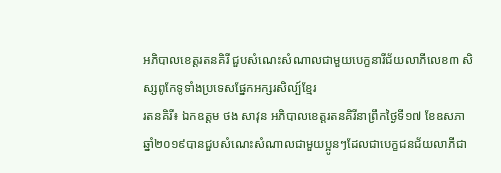អភិបាលខេត្តរតនគិរី ជួបសំណេះសំណាលជាមួយបេក្ខនារីជ័យលាភីលេខ៣ សិស្សពូកែទូទាំងប្រទេសផ្នែកអក្សរសិល្ប៍ខ្មែរ
រតនគិរី៖ ឯកឧត្តម ថង សាវុន អភិបាលខេត្តរតនគិរីនាព្រឹកថ្ងៃទី១៧ ខែឧសភាឆ្នាំ២០១៩បានជួបសំណេះសំណាលជាមួយប្អូនៗដែលជាបេក្ខជនជ័យលាភីជា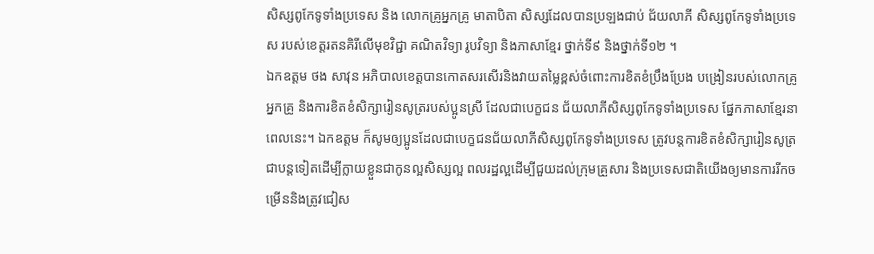សិស្សពូកែទូទាំងប្រទេស និង លោកគ្រូអ្នកគ្រូ មាតាបិតា សិស្សដែលបានប្រឡងជាប់ ជ័យលាភី សិស្សពូកែទូទាំងប្រទេស របស់ខេត្តរតនគិរីលើមុខវិជ្ជា គណិតវិទ្យា រូបវិទ្យា និងភាសាខ្មែរ ថ្នាក់ទី៩ និងថ្នាក់ទី១២ ។
ឯកឧត្តម ថង សាវុន អភិបាលខេត្តបានកោតសរសើរនិងវាយតម្លៃខ្ពស់ចំពោះការខិតខំប្រឹងប្រែង បង្រៀនរបស់លោកគ្រូ អ្នកគ្រូ និងការខិតខំសិក្សារៀនសូត្ររបស់ប្អូនស្រី ដែលជាបេក្ខជន ជ័យលាភីសិស្សពូកែទូទាំងប្រទេស ផ្នែកភាសាខ្មែរនាពេលនេះ។ ឯកឧត្តម ក៏សូមឲ្យប្អូនដែលជាបេក្ខជនជ័យលាភីសិស្សពូកែទូទាំងប្រទេស ត្រូវបន្តការខិតខំសិក្សារៀនសូត្រជាបន្តទៀតដើម្បីក្លាយខ្លួនជាកូនល្អសិស្សល្អ ពលរដ្ឋល្អដើម្បីជួយដល់ក្រុមគ្រួសារ និងប្រទេសជាតិយើងឲ្យមានការរីកចម្រើននិងត្រូវជៀស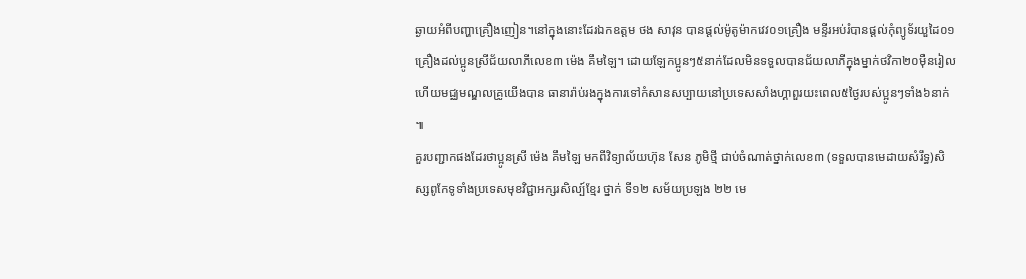ឆ្ងាយអំពីបញ្ហាគ្រឿងញៀន។នៅក្នុងនោះដែរឯកឧត្តម ថង សាវុន បានផ្តល់ម៉ូតូម៉ាកវេវ០១គ្រឿង មន្ទីរអប់រំបានផ្តល់កុំព្យូទ័រយួដៃ០១គ្រឿងដល់ប្អូនស្រីជ័យលាភីលេខ៣ ម៉េង គឹមឡៃ។ ដោយឡែកប្អូនៗ៥នាក់ដែលមិនទទួលបានជ័យលាភីក្នុងម្នាក់ថវិកា២០ម៉ឺនរៀល ហើយមជ្ឈមណ្ឌលគ្រូយើងបាន ធានារ៉ាប់រងក្នុងការទៅកំសានសប្បាយនៅប្រទេសសាំងហ្គាពួរយះពេល៥ថ្ងៃរបស់ប្អូនៗទាំង៦នាក់ ៕
គួរបញ្ជាកផងដែរថាប្អូនស្រី ម៉េង គឹមឡៃ មកពីវិទ្យាល័យហ៊ុន សែន ភូមិថ្មី ជាប់ចំណាត់ថ្នាក់លេខ៣ (ទទួលបានមេដាយសំរឹទ្ធ)សិស្សពូកែទូទាំងប្រទេសមុខវិជ្ជាអក្សរសិល្ប៍ខ្មែរ ថ្នាក់ ទី១២ សម័យប្រឡង ២២ មេ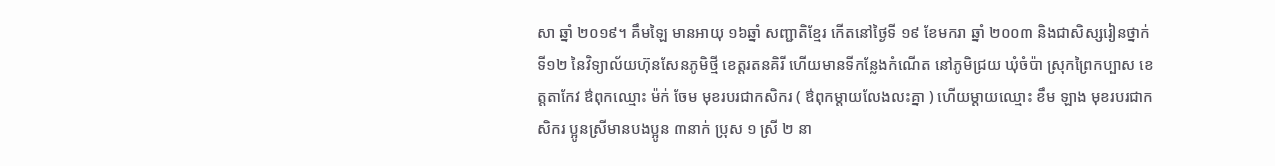សា ឆ្នាំ ២០១៩។ គឹមឡៃ មានអាយុ ១៦ឆ្នាំ សញ្ជាតិខ្មែរ កេីតនៅថ្ងៃទី ១៩ ខែមករា ឆ្នាំ ២០០៣ និងជាសិស្សរៀនថ្នាក់ ទី១២ នៃវិទ្យាល័យហ៊ុនសែនភូមិថ្មី ខេត្តរតនគិរី ហើយមានទីកន្លែងកំណេីត នៅភូមិជ្រយ ឃុំចំប៉ា ស្រុកព្រៃកប្បាស ខេត្តតាកែវ ឳពុកឈ្មោះ ម៉ក់ ចែម មុខរបរជាកសិករ ( ឳពុកម្តាយលែងលះគ្នា ) ហើយម្ដាយឈ្មោះ ខឹម ឡាង មុខរបរជាកសិករ ប្អូនស្រីមានបងប្អូន ៣នាក់ ប្រុស ១ ស្រី ២ នា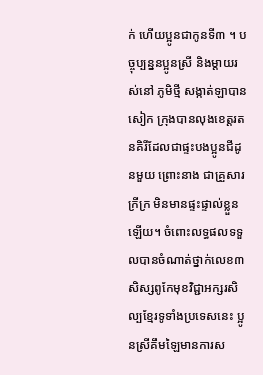ក់ ហើយប្អូនជាកូនទី៣ ។ បច្ចុប្បន្ននប្អូនស្រី និងម្តាយរស់នៅ ភូមិថ្មី សង្កាត់ឡាបានសៀក ក្រុងបានលុងខេត្តរតនគិរីដែលជាផ្ទះបងប្អូនជីដូនមួយ ព្រោះនាង ជាគ្រួសារក្រីក្រ មិនមានផ្ទះផ្ទាល់ខ្លួនឡើយ។ ចំពោះលទ្ធផលទទួលបានចំណាត់ថ្នាក់លេខ៣ សិស្សពូកែមុខវិជ្ជាអក្សរសិល្បខ្មែរទូទាំងប្រទេសនេះ ប្អូនស្រីគឹមឡៃមានការស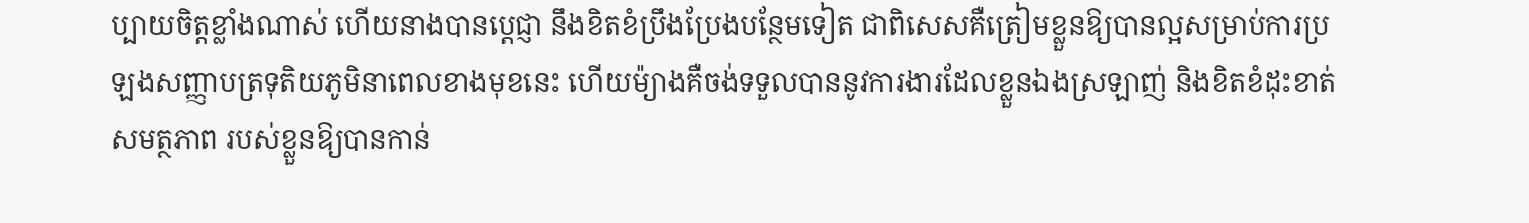ប្បាយចិត្តខ្លាំងណាស់ ហើយនាងបានប្តេជ្ញា នឹងខិតខំប្រឹងប្រែងបន្ថែមទៀត ជាពិសេសគឺត្រៀមខ្លួនឱ្យបានល្អសម្រាប់ការប្រឡងសញ្ញាបត្រទុតិយភូមិនាពេលខាងមុខនេះ ហើយម៉្យាងគឺចង់ទទួលបាននូវការងារដែលខ្លួនឯងស្រឡាញ់ និងខិតខំដុះខាត់សមត្ថភាព របស់ខ្លួនឱ្យបានកាន់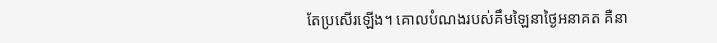តែប្រសើរឡេីង។ គោលបំណងរបស់គឹមឡៃនាថ្ងៃអនាគត គឺនា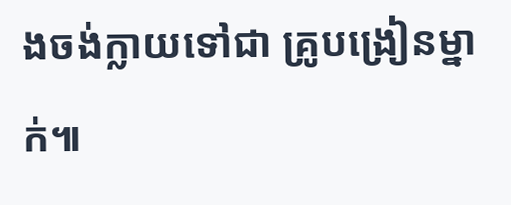ងចង់ក្លាយទៅជា គ្រូបង្រៀនម្នាក់៕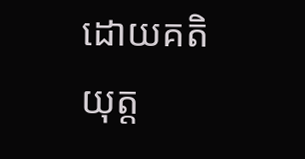ដោយគតិ យុត្ត